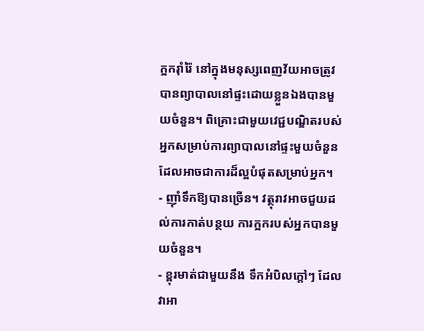ក្អករ៉ាំរ៉ៃ នៅក្នុងមនុស្សពេញវ័យអាចត្រូវបានព្យាបាលនៅផ្ទះដោយខ្លួនឯងបានមួយចំនួន។ ពិគ្រោះជាមួយវេជ្ជបណ្ឌិតរបស់អ្នកសម្រាប់ការព្យាបាលនៅផ្ទះមួយចំនួន ដែលអាចជាការដ៏ល្អបំផុតសម្រាប់អ្នក។
- ញ៉ាំទឹកឱ្យបានច្រើន។ វត្ថុរាវអាចជួយដល់ការកាត់បន្ថយ ការក្អករបស់អ្នកបានមួយចំនួន។
- ខ្ពុរមាត់ជាមួយនឹង ទឹកអំបិលក្តៅៗ ដែលវាអា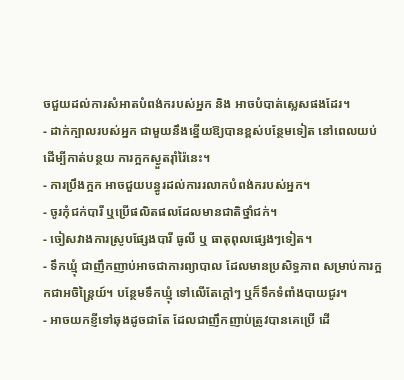ចជួយដល់ការសំអាតបំពង់ករបស់អ្នក និង អាចបំបាត់ស្លេសផងដែរ។
- ដាក់ក្បាលរបស់អ្នក ជាមួយនឹងខ្នើយឱ្យបានខ្ពស់បន្ថែមទៀត នៅពេលយប់ ដើម្បីកាត់បន្ថយ ការក្អកស្ងួតរ៉ាំរ៉ៃនេះ។
- ការប្រឹងក្អក អាចជួយបន្ធូរដល់ការរលាកបំពង់ករបស់អ្នក។
- ចូរកុំជក់បារី ឬប្រើផលិតផលដែលមានជាតិថ្នាំជក់។
- ចៀសវាងការស្រូបផ្សែងបារី ធូលី ឬ ធាតុពុលផ្សេងៗទៀត។
- ទឹកឃ្មុំ ជាញឹកញាប់អាចជាការព្យាបាល ដែលមានប្រសិទ្ធភាព សម្រាប់ការក្អកជាអចិន្ត្រៃយ៍។ បន្ថែមទឹកឃ្មុំ ទៅលើតែក្តៅៗ ឬក៏ទឹកទំពាំងបាយជូរ។
- អាចយកខ្ញីទៅឆុងដូចជាតែ ដែលជាញឹកញាប់ត្រូវបានគេប្រើ ដើ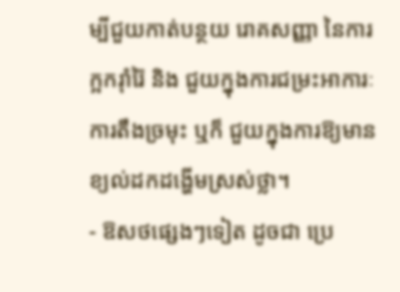ម្បីជួយកាត់បន្ថយ រោគសញ្ញា នៃការក្អករ៉ាំរ៉ៃ និង ជួយក្នុងការជម្រះអាការៈការតឹងច្រមុះ ឬក៏ ជួយក្នុងការឱ្យមានខ្យល់ដកដង្ហើមស្រស់ថ្លា។
- ឱសថផ្សេងៗទៀត ដូចជា ប្រេ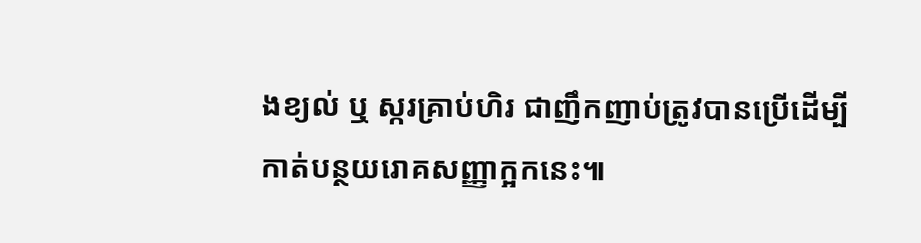ងខ្យល់ ឬ ស្ករគ្រាប់ហិរ ជាញឹកញាប់ត្រូវបានប្រើដើម្បី កាត់បន្ថយរោគសញ្ញាក្អកនេះ៕